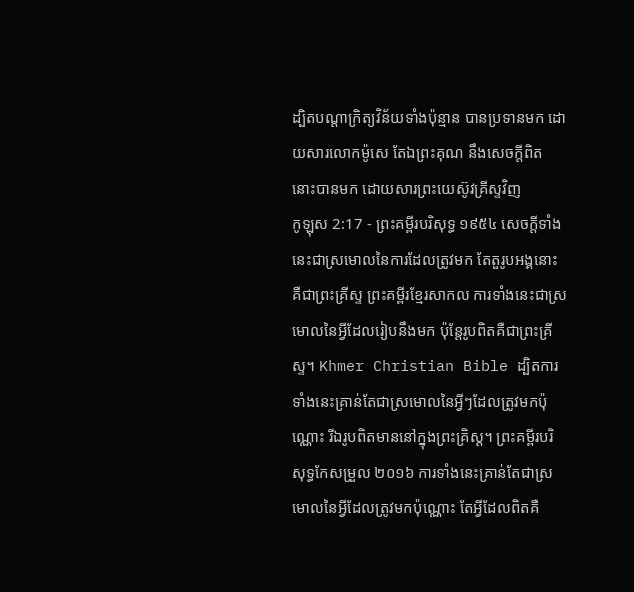ដ្បិតបណ្តាក្រិត្យវិន័យទាំងប៉ុន្មាន បានប្រទានមក ដោយសារលោកម៉ូសេ តែឯព្រះគុណ នឹងសេចក្ដីពិត នោះបានមក ដោយសារព្រះយេស៊ូវគ្រីស្ទវិញ
កូឡុស 2:17 - ព្រះគម្ពីរបរិសុទ្ធ ១៩៥៤ សេចក្ដីទាំងនេះជាស្រមោលនៃការដែលត្រូវមក តែតួរូបអង្គនោះ គឺជាព្រះគ្រីស្ទ ព្រះគម្ពីរខ្មែរសាកល ការទាំងនេះជាស្រមោលនៃអ្វីដែលរៀបនឹងមក ប៉ុន្តែរូបពិតគឺជាព្រះគ្រីស្ទ។ Khmer Christian Bible ដ្បិតការទាំងនេះគ្រាន់តែជាស្រមោលនៃអ្វីៗដែលត្រូវមកប៉ុណ្ណោះ រីឯរូបពិតមាននៅក្នុងព្រះគ្រិស្ដ។ ព្រះគម្ពីរបរិសុទ្ធកែសម្រួល ២០១៦ ការទាំងនេះគ្រាន់តែជាស្រមោលនៃអ្វីដែលត្រូវមកប៉ុណ្ណោះ តែអ្វីដែលពិតគឺ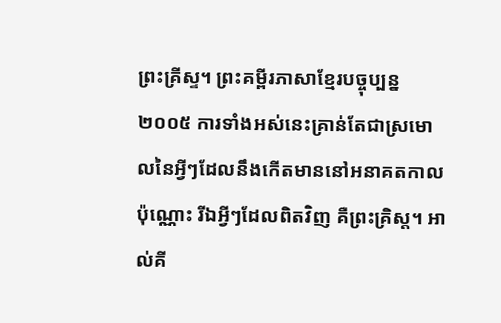ព្រះគ្រីស្ទ។ ព្រះគម្ពីរភាសាខ្មែរបច្ចុប្បន្ន ២០០៥ ការទាំងអស់នេះគ្រាន់តែជាស្រមោលនៃអ្វីៗដែលនឹងកើតមាននៅអនាគតកាលប៉ុណ្ណោះ រីឯអ្វីៗដែលពិតវិញ គឺព្រះគ្រិស្ត។ អាល់គី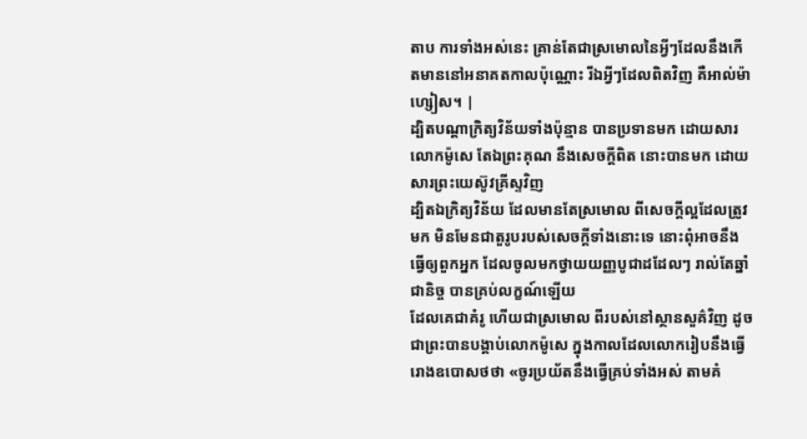តាប ការទាំងអស់នេះ គ្រាន់តែជាស្រមោលនៃអ្វីៗដែលនឹងកើតមាននៅអនាគតកាលប៉ុណ្ណោះ រីឯអ្វីៗដែលពិតវិញ គឺអាល់ម៉ាហ្សៀស។ |
ដ្បិតបណ្តាក្រិត្យវិន័យទាំងប៉ុន្មាន បានប្រទានមក ដោយសារលោកម៉ូសេ តែឯព្រះគុណ នឹងសេចក្ដីពិត នោះបានមក ដោយសារព្រះយេស៊ូវគ្រីស្ទវិញ
ដ្បិតឯក្រិត្យវិន័យ ដែលមានតែស្រមោល ពីសេចក្ដីល្អដែលត្រូវមក មិនមែនជាតួរូបរបស់សេចក្ដីទាំងនោះទេ នោះពុំអាចនឹងធ្វើឲ្យពួកអ្នក ដែលចូលមកថ្វាយយញ្ញបូជាដដែលៗ រាល់តែឆ្នាំជានិច្ច បានគ្រប់លក្ខណ៍ឡើយ
ដែលគេជាគំរូ ហើយជាស្រមោល ពីរបស់នៅស្ថានសួគ៌វិញ ដូចជាព្រះបានបង្គាប់លោកម៉ូសេ ក្នុងកាលដែលលោករៀបនឹងធ្វើរោងឧបោសថថា «ចូរប្រយ័តនឹងធ្វើគ្រប់ទាំងអស់ តាមគំ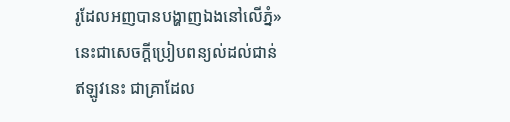រូដែលអញបានបង្ហាញឯងនៅលើភ្នំ»
នេះជាសេចក្ដីប្រៀបពន្យល់ដល់ជាន់ឥឡូវនេះ ជាគ្រាដែល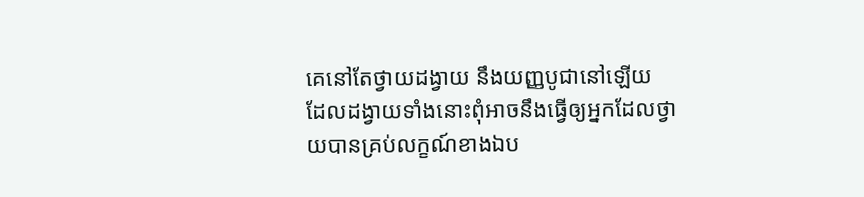គេនៅតែថ្វាយដង្វាយ នឹងយញ្ញបូជានៅឡើយ ដែលដង្វាយទាំងនោះពុំអាចនឹងធ្វើឲ្យអ្នកដែលថ្វាយបានគ្រប់លក្ខណ៍ខាងឯប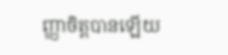ញ្ញាចិត្តបានឡើយ